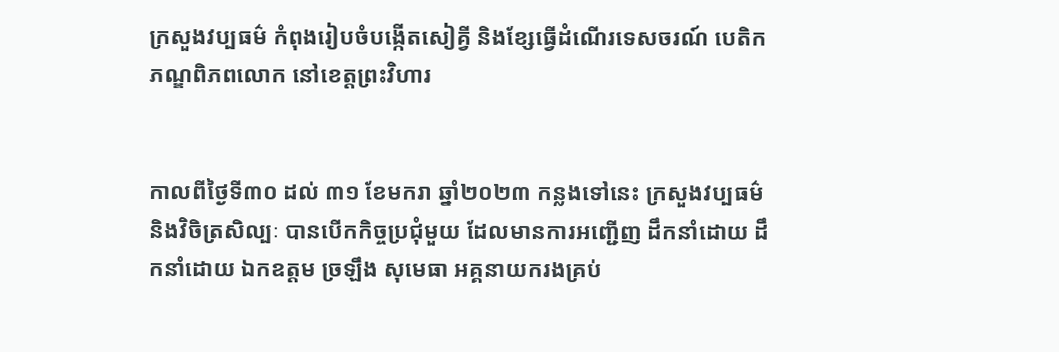ក្រសួងវប្បធម៌ កំពុងរៀបចំបង្កើតសៀគ្វី និងខ្សែធ្វើដំណើរទេសចរណ៍ បេតិកភណ្ឌពិភពលោក នៅខេត្តព្រះវិហារ


កាលពីថ្ងៃទី៣០ ដល់ ៣១ ខែមករា ឆ្នាំ២០២៣ កន្លងទៅនេះ ក្រសួងវប្បធម៌ និងវិចិត្រសិល្បៈ បានបើកកិច្ចប្រជុំមួយ ដែលមានការអញ្ជើញ ដឹកនាំដោយ ដឹកនាំដោយ ឯកឧត្តម ច្រឡឹង សុមេធា អគ្គនាយករងគ្រប់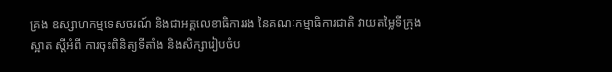គ្រង ឧស្សាហកម្មទេសចរណ៍ និងជាអគ្គលេខាធិការរង នៃគណៈកម្មាធិការជាតិ វាយតម្លៃទីក្រុងស្អាត ស្តីអំពី ការចុះពិនិត្យទីតាំង និងសិក្សារៀបចំប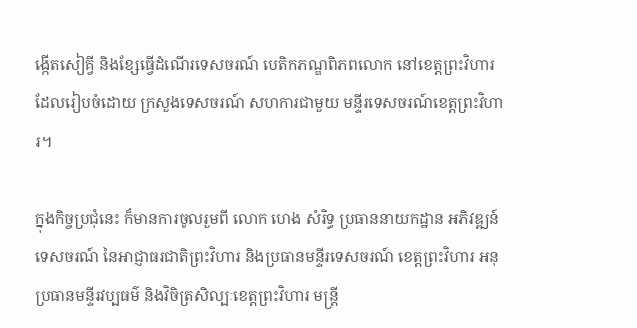ង្កើតសៀគ្វី និងខ្សែធ្វើដំណើរទេសចរណ៍ បេតិកភណ្ឌពិភពលោក នៅខេត្តព្រះវិហារ ដែលរៀបចំដោយ ក្រសួងទេសចរណ៍ សហការជាមួយ មន្ទីរទេសចរណ៍ខេត្តព្រះវិហារ។

ក្នុងកិច្ចប្រជុំនេះ ក៏មានការចូលរួមពី លោក ហេង សំរិទ្ធ ប្រធាននាយកដ្ឋាន អភិវឌ្ឍន៍ទេសចរណ៍ នៃអាជ្ញាធរជាតិព្រះវិហារ និងប្រធានមន្ទីរទេសចរណ៍ ខេត្តព្រះវិហារ អនុប្រធានមន្ទីរវប្បធម៌ និងវិចិត្រសិល្បៈខេត្តព្រះវិហារ មន្រ្តី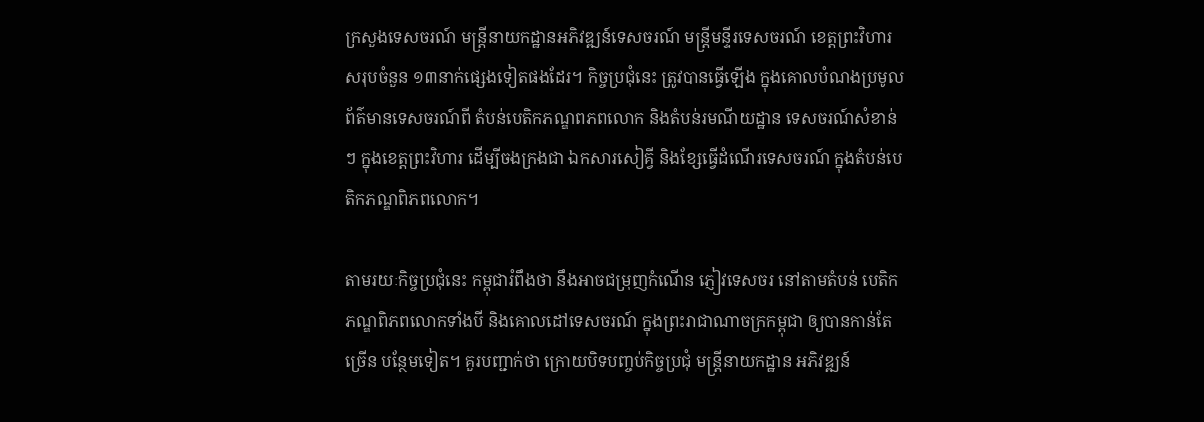ក្រសួងទេសចរណ៍ មន្ត្រីនាយកដ្ឋានអភិវឌ្ឍន៍ទេសចរណ៍ មន្ត្រីមន្ទីរទេសចរណ៍ ខេត្តព្រះវិហារសរុបចំនួន ១៣នាក់ផ្សេងទៀតផងដែរ។ កិច្ចប្រជុំនេះ ត្រូវបានធ្វើឡើង ក្នុងគោលបំណងប្រមូល ព័ត៌មានទេសចរណ៍ពី តំបន់បេតិកភណ្ឌពភពលោក និងតំបន់រមណីយដ្ឋាន ទេសចរណ៍សំខាន់ៗ ក្នុងខេត្តព្រះវិហារ ដើម្បីចងក្រងជា ឯកសារសៀគ្វី និងខ្សែធ្វើដំណើរទេសចរណ៍ ក្នុងតំបន់បេតិកភណ្ឌពិភពលោក។

តាមរយៈកិច្ចប្រជុំនេះ កម្ពុជារំពឹងថា នឹងអាចជម្រុញកំណើន ភ្ញៀវទេសចរ នៅតាមតំបន់ បេតិកភណ្ឌពិភពលោកទាំងបី និងគោលដៅទេសចរណ៍ ក្នុងព្រះរាជាណាចក្រកម្ពុជា ឲ្យបានកាន់តែច្រើន បន្ថែមទៀត។ គួរបញ្ជាក់ថា ក្រោយបិទបញ្ចប់កិច្ចប្រជុំ មន្រ្តីនាយកដ្ឋាន អភិវឌ្ឍន៍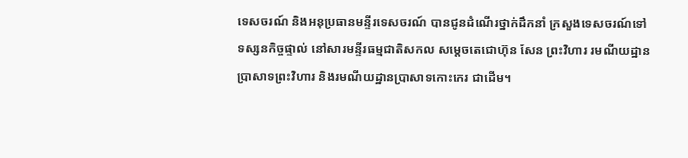ទេសចរណ៍ និងអនុប្រធានមន្ទីរទេសចរណ៍ បានជូនដំណើរថ្នាក់ដឹកនាំ ក្រសួងទេសចរណ៍ទៅទស្សនកិច្ចផ្ទាល់ នៅសារមន្ទីរធម្មជាតិសកល សម្តេចតេជោហ៊ុន សែន ព្រះវិហារ រមណីយដ្ឋានប្រាសាទព្រះវិហារ និងរមណីយដ្ឋានប្រាសាទកោះកេរ ជាដើម។